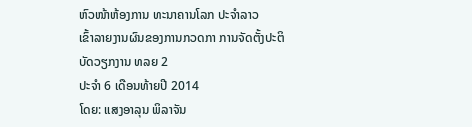ຫົວໜ້າຫ້ອງການ ທະນາຄານໂລກ ປະຈໍາລາວ
ເຂົ້າລາຍງານຜົນຂອງການກວດກາ ການຈັດຕັ້ງປະຕິບັດວຽກງານ ທລຍ 2
ປະຈໍາ 6 ເດືອນທ້າຍປີ 2014
ໂດຍ: ແສງອາລຸນ ພິລາຈັນ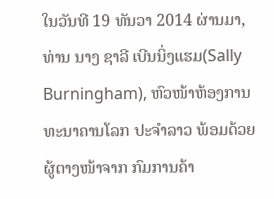ໃນວັນທີ 19 ທັນວາ 2014 ຜ່ານມາ, ທ່ານ ນາງ ຊາລີ ເບີນນິ່ງແຮມ(Sally Burningham), ຫົວໜ້າຫ້ອງການ ທະນາຄານໂລກ ປະຈໍາລາວ ພ້ອມດ້ວຍຜູ້ຕາງໜ້າຈາກ ກົມການຄ້າ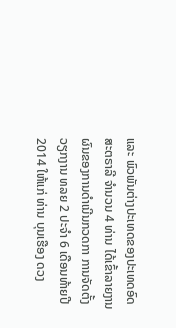ແລະ ພົວພັນຕ່າງປະເທດຂອງປະເທດອົດສະຕຣາລີ ຈໍານວນ 4 ທ່ານ ໄດ້ເຂົ້າລາຍງານຜົນຂອງການດໍາເນີນກວດກາ ການຈັດຕັ້ງວຽກງານ ທລຍ 2 ປະຈຳ 6 ເດືອນທ້າຍປີ 2014 ໃຫ້ແກ່ ທ່ານ ບຸນເຮືອງ ດວງ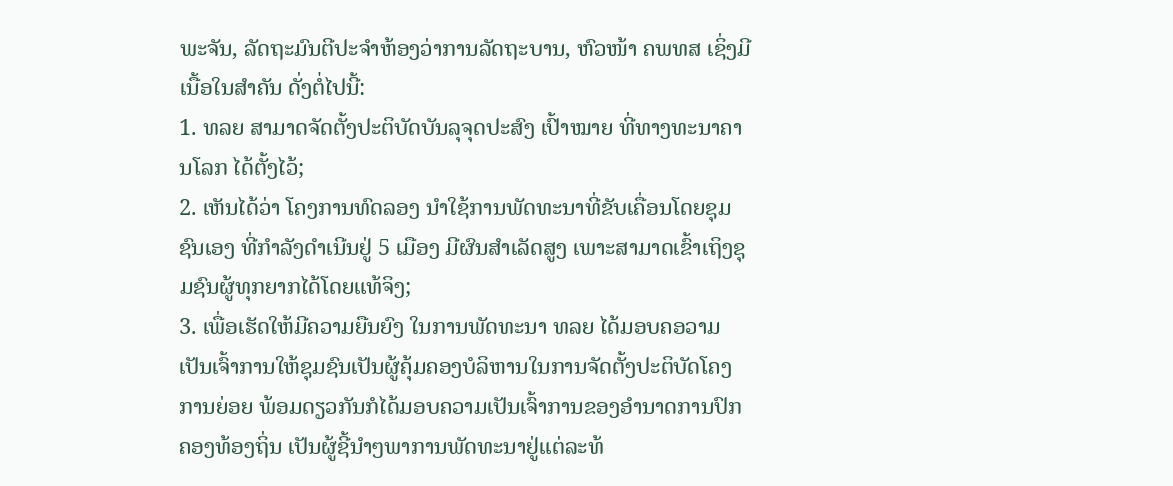ພະຈັນ, ລັດຖະມົນຕີປະຈໍາຫ້ອງວ່າການລັດຖະບານ, ຫົວໜ້າ ຄພທສ ເຊິ່ງມີເນື້ອໃນສຳຄັນ ດັ່ງຕໍ່ໄປນີ້:
1. ທລຍ ສາມາດຈັດຕັ້ງປະຕິບັດບັນລຸຈຸດປະສົງ ເປົ້າໝາຍ ທີ່ທາງທະນາຄານໂລກ ໄດ້ຕັ້ງໄວ້;
2. ເຫັນໄດ້ວ່າ ໂຄງການທົດລອງ ນຳໃຊ້ການພັດທະນາທີ່ຂັບເຄື່ອນໂດຍຊຸມຊົນເອງ ທີ່ກໍາລັງດໍາເນີນຢູ່ 5 ເມືອງ ມີຜົນສໍາເລັດສູງ ເພາະສາມາດເຂົ້າເຖິງຊຸມຊົນຜູ້ທຸກຍາກໄດ້ໂດຍແທ້ຈິງ;
3. ເພື່ອເຮັດໃຫ້ມີຄວາມຍືນຍົງ ໃນການພັດທະນາ ທລຍ ໄດ້ມອບຄອວາມເປັນເຈົ້າການໃຫ້ຊຸມຊົນເປັນຜູ້ຄຸ້ມຄອງບໍລິຫານໃນການຈັດຕັ້ງປະຕິບັດໂຄງການຍ່ອຍ ພ້ອມດຽວກັນກໍໄດ້ມອບຄວາມເປັນເຈົ້າການຂອງອໍານາດການປົກຄອງທ້ອງຖິ່ນ ເປັນຜູ້ຊີ້ນຳໆພາການພັດທະນາຢູ່ແຕ່ລະທ້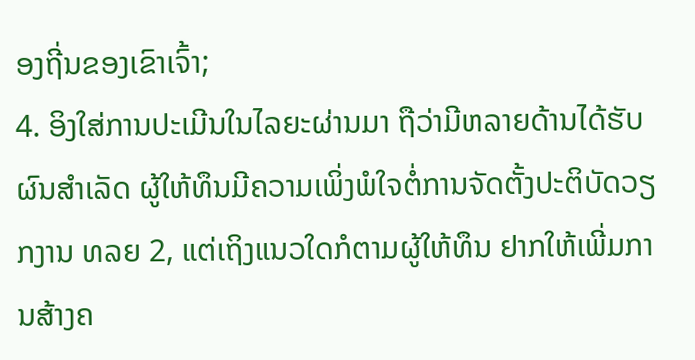ອງຖີ່ນຂອງເຂົາເຈົ້າ;
4. ອິງໃສ່ການປະເມີນໃນໄລຍະຜ່ານມາ ຖືວ່າມີຫລາຍດ້ານໄດ້ຮັບຜົນສໍາເລັດ ຜູ້ໃຫ້ທຶນມີຄວາມເພິ່ງພໍໃຈຕໍ່ການຈັດຕັ້ງປະຕິບັດວຽກງານ ທລຍ 2, ແຕ່ເຖິງແນວໃດກໍຕາມຜູ້ໃຫ້ທຶນ ຢາກໃຫ້ເພີ່ມການສ້າງຄ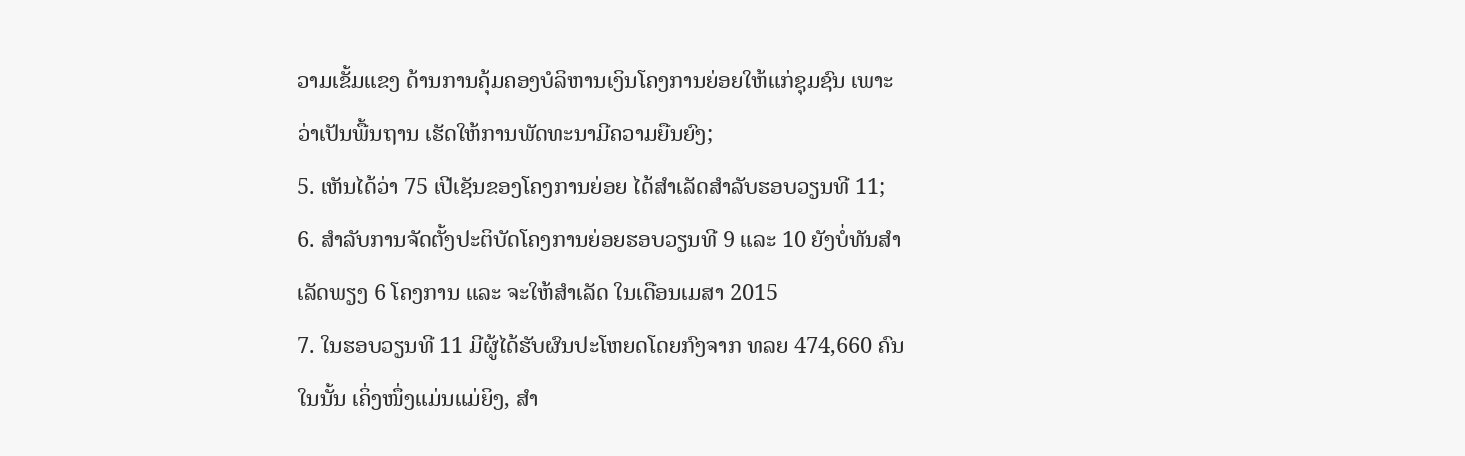ວາມເຂັ້ມແຂງ ດ້ານການຄຸ້ມຄອງບໍລິຫານເງິນໂຄງການຍ່ອຍໃຫ້ແກ່ຊຸມຊົນ ເພາະວ່າເປັນພື້ນຖານ ເຮັດໃຫ້ການພັດທະນາມີຄວາມຍືນຍົງ;
5. ເຫັນໄດ້ວ່າ 75 ເປີເຊັນຂອງໂຄງການຍ່ອຍ ໄດ້ສໍາເລັດສໍາລັບຮອບວຽນທີ 11;
6. ສໍາລັບການຈັດຕັ້ງປະຕິບັດໂຄງການຍ່ອຍຮອບວຽນທີ 9 ແລະ 10 ຍັງບໍ່ທັນສໍາເລັດພຽງ 6 ໂຄງການ ແລະ ຈະໃຫ້ສໍາເລັດ ໃນເດືອນເມສາ 2015
7. ໃນຮອບວຽນທີ 11 ມີຜູ້ໄດ້ຮັບຜົນປະໂຫຍດໂດຍກົງຈາກ ທລຍ 474,660 ຄົນ ໃນນັ້ນ ເຄິ່ງໜຶ່ງແມ່ນແມ່ຍິງ, ສຳ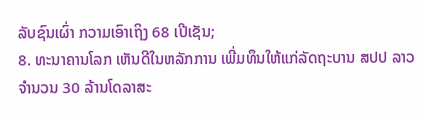ລັບຊົນເຜົ່າ ກວາມເອົາເຖິງ 68 ເປີເຊັນ;
8. ທະນາຄານໂລກ ເຫັນດີໃນຫລັກການ ເພີ່ມທຶນໃຫ້ແກ່ລັດຖະບານ ສປປ ລາວ ຈຳນວນ 30 ລ້ານໂດລາສະ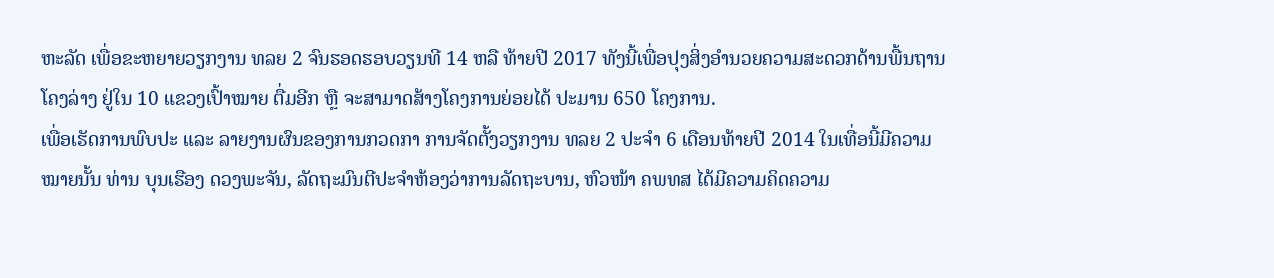ຫະລັດ ເພື່ອຂະຫຍາຍວຽກງານ ທລຍ 2 ຈົນຮອດຮອບວຽນທີ 14 ຫລື ທ້າຍປີ 2017 ທັງນີ້ເພື່ອປຸງສິ່ງອໍານວຍຄວາມສະດວກດ້ານພື້ນຖານໂຄງລ່າງ ຢູ່ໃນ 10 ແຂວງເປົ້າໝາຍ ຕື່ມອີກ ຫຼື ຈະສາມາດສ້າງໂຄງການຍ່ອຍໄດ້ ປະມານ 650 ໂຄງການ.
ເພື່ອເຮັດການພົບປະ ແລະ ລາຍງານຜົນຂອງການກວດກາ ການຈັດຕັ້ງວຽກງານ ທລຍ 2 ປະຈຳ 6 ເດືອນທ້າຍປີ 2014 ໃນເທື່ອນີ້ມີຄວາມໝາຍນັ້ນ ທ່ານ ບຸນເຮືອງ ດວງພະຈັນ, ລັດຖະມົນຕີປະຈໍາຫ້ອງວ່າການລັດຖະບານ, ຫົວໜ້າ ຄພທສ ໄດ້ມີຄວາມຄິດຄວາມ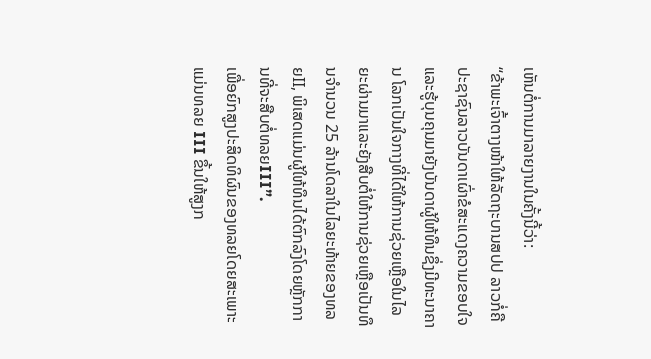ເຫັນຕໍ່ການມາລາຍງານໃນຄັ້ງນີ້ວ່າ:
“ຂ້າພະເຈົ້າຕາງໜ້າໃຫ້ລັດຖະບານສປປ ລາວກໍ່ຄືປະຊາຊົນລາວບັນດາເຜົ່າຂໍສະແດງຄວາມຂອບໃຈແລະຮູ້ບຸນຄຸນມາຍັງບັນດາຜູ້ໃຫ້ທຶນຊຶ່ງມີທະນາຄານ ໂລກເປັນໃຈກາງທີ່ໄດ້ໃຫ້ການຊ່ວຍເຫຼືອໃນໄລຍະຜ່ານມາແລະຍັງສືບຕໍ່ໃຫ້ການຊ່ວຍເຫຼືອເປັນທຶນຈຳນວນ 25 ລ້ານໂດລາໃນໄລຍະທ້າຍຂອງທລຍII, ພິເສດແມ່ນຜູ້ໃຫ້ທຶນໄດ້ຕົກລົງໂດຍຫຼັກການທີ່ຈະສືບຕໍ່ທລຍIII”.
ເພື່ອຍົກສູງປະສິດທິຜົນຂອງທລຍໂດຍສະເພາະແມ່ນທລຍ III ຂຶ້ນໃຫ້ສູງກ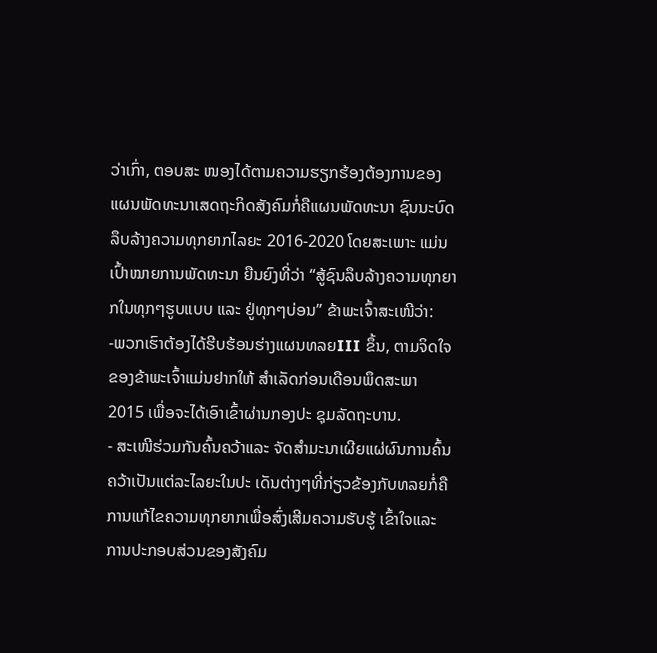ວ່າເກົ່າ, ຕອບສະ ໜອງໄດ້ຕາມຄວາມຮຽກຮ້ອງຕ້ອງການຂອງແຜນພັດທະນາເສດຖະກິດສັງຄົມກໍ່ຄືແຜນພັດທະນາ ຊົນນະບົດລຶບລ້າງຄວາມທຸກຍາກໄລຍະ 2016-2020 ໂດຍສະເພາະ ແມ່ນເປົ້າໝາຍການພັດທະນາ ຍືນຍົງທີ່ວ່າ “ສູ້ຊົນລຶບລ້າງຄວາມທຸກຍາກໃນທຸກໆຮູບແບບ ແລະ ຢູ່ທຸກໆບ່ອນ” ຂ້າພະເຈົ້າສະເໜີວ່າ:
-ພວກເຮົາຕ້ອງໄດ້ຮີບຮ້ອນຮ່າງແຜນທລຍIII ຂຶ້ນ, ຕາມຈິດໃຈຂອງຂ້າພະເຈົ້າແມ່ນຢາກໃຫ້ ສຳເລັດກ່ອນເດືອນພຶດສະພາ 2015 ເພື່ອຈະໄດ້ເອົາເຂົ້າຜ່ານກອງປະ ຊຸມລັດຖະບານ.
- ສະເໜີຮ່ວມກັນຄົ້ນຄວ້າແລະ ຈັດສຳມະນາເຜີຍແຜ່ຜົນການຄົ້ນຄວ້າເປັນແຕ່ລະໄລຍະໃນປະ ເດັນຕ່າງໆທີ່ກ່ຽວຂ້ອງກັບທລຍກໍ່ຄືການແກ້ໄຂຄວາມທຸກຍາກເພື່ອສົ່ງເສີມຄວາມຮັບຮູ້ ເຂົ້າໃຈແລະ ການປະກອບສ່ວນຂອງສັງຄົມ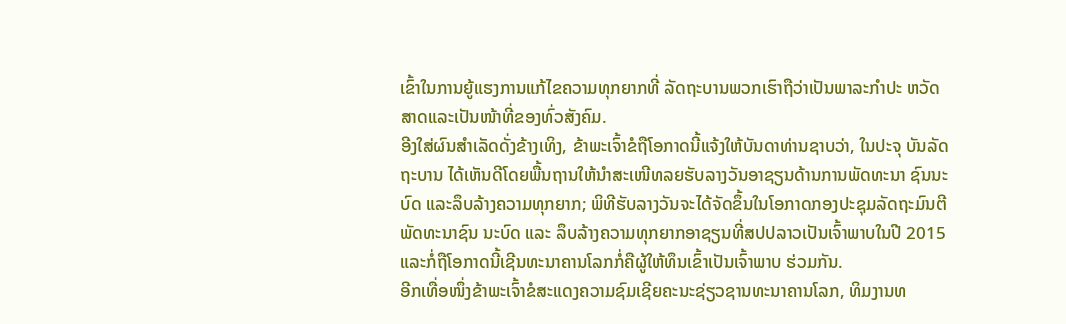ເຂົ້າໃນການຍູ້ແຮງການແກ້ໄຂຄວາມທຸກຍາກທີ່ ລັດຖະບານພວກເຮົາຖືວ່າເປັນພາລະກຳປະ ຫວັດສາດແລະເປັນໜ້າທີ່ຂອງທົ່ວສັງຄົມ.
ອີງໃສ່ຜົນສຳເລັດດັ່ງຂ້າງເທິງ, ຂ້າພະເຈົ້າຂໍຖືໂອກາດນີ້ແຈ້ງໃຫ້ບັນດາທ່ານຊາບວ່າ, ໃນປະຈຸ ບັນລັດຖະບານ ໄດ້ເຫັນດີໂດຍພື້ນຖານໃຫ້ນຳສະເໜີທລຍຮັບລາງວັນອາຊຽນດ້ານການພັດທະນາ ຊົນນະບົດ ແລະລຶບລ້າງຄວາມທຸກຍາກ; ພິທີຮັບລາງວັນຈະໄດ້ຈັດຂຶ້ນໃນໂອກາດກອງປະຊຸມລັດຖະມົນຕີພັດທະນາຊົນ ນະບົດ ແລະ ລຶບລ້າງຄວາມທຸກຍາກອາຊຽນທີ່ສປປລາວເປັນເຈົ້າພາບໃນປີ 2015 ແລະກໍ່ຖືໂອກາດນີ້ເຊີນທະນາຄານໂລກກໍ່ຄືຜູ້ໃຫ້ທຶນເຂົ້າເປັນເຈົ້າພາບ ຮ່ວມກັນ.
ອີກເທື່ອໜຶ່ງຂ້າພະເຈົ້າຂໍສະແດງຄວາມຊົມເຊີຍຄະນະຊ່ຽວຊານທະນາຄານໂລກ, ທິມງານທ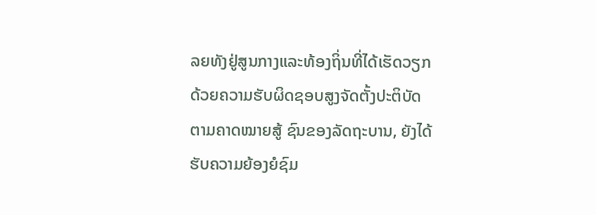ລຍທັງຢູ່ສູນກາງແລະທ້ອງຖິ່ນທີ່ໄດ້ເຮັດວຽກດ້ວຍຄວາມຮັບຜິດຊອບສູງຈັດຕັ້ງປະຕິບັດ ຕາມຄາດໝາຍສູ້ ຊົນຂອງລັດຖະບານ, ຍັງໄດ້ຮັບຄວາມຍ້ອງຍໍຊົມ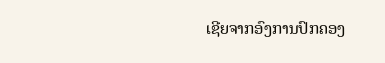ເຊີຍຈາກອົງການປົກຄອງ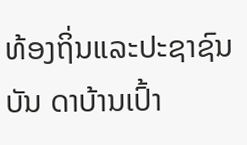ທ້ອງຖິ່ນແລະປະຊາຊົນບັນ ດາບ້ານເປົ້າ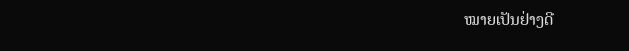ໝາຍເປັນຢ່າງດີ